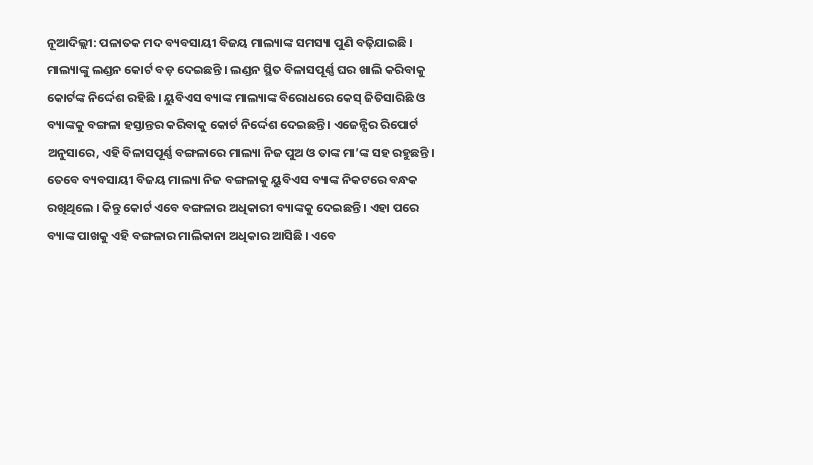ନୂଆଦିଲ୍ଲୀ: ପଳାତକ ମଦ ବ୍ୟବସାୟୀ ବିଜୟ ମାଲ୍ୟାଙ୍କ ସମସ୍ୟା ପୁଣି ବଢ଼ିଯାଇଛି । ମାଲ୍ୟାଙ୍କୁ ଲଣ୍ଡନ କୋର୍ଟ ବଡ଼ ଦେଇଛନ୍ତି । ଲଣ୍ଡନ ସ୍ଥିତ ବିଳାସପୂର୍ଣ୍ଣ ଘର ଖାଲି କରିବାକୁ କୋର୍ଟଙ୍କ ନିର୍ଦ୍ଦେଶ ରହିଛି । ୟୁବିଏସ ବ୍ୟାଙ୍କ ମାଲ୍ୟାଙ୍କ ବିରୋଧରେ କେସ୍ ଜିତିସାରିଛି ଓ ବ୍ୟାଙ୍କକୁ ବଙ୍ଗଳା ହସ୍ତାନ୍ତର କରିବାକୁ କୋର୍ଟ ନିର୍ଦ୍ଦେଶ ଦେଇଛନ୍ତି । ଏଜେନ୍ସିର ରିପୋର୍ଟ ଅନୁସାରେ, ଏହି ବିଳାସପୂର୍ଣ୍ଣ ବଙ୍ଗଳାରେ ମାଲ୍ୟା ନିଜ ପୁଅ ଓ ତାଙ୍କ ମା’ଙ୍କ ସହ ରହୁଛନ୍ତି ।
ତେବେ ବ୍ୟବସାୟୀ ବିଜୟ ମାଲ୍ୟା ନିଜ ବଙ୍ଗଳାକୁ ୟୁବିଏସ ବ୍ୟାଙ୍କ ନିକଟରେ ବନ୍ଧକ ରଖିଥିଲେ । କିନ୍ତୁ କୋର୍ଟ ଏବେ ବଙ୍ଗଳାର ଅଧିକାରୀ ବ୍ୟାଙ୍କକୁ ଦେଇଛନ୍ତି । ଏହା ପରେ ବ୍ୟାଙ୍କ ପାଖକୁ ଏହି ବଙ୍ଗଳାର ମାଲିକାନା ଅଧିକାର ଆସିଛି । ଏବେ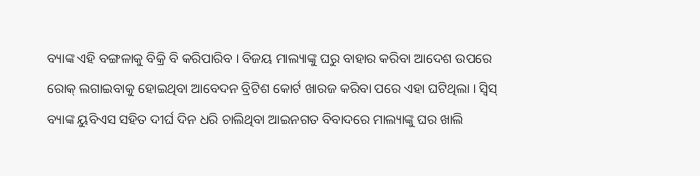ବ୍ୟାଙ୍କ ଏହି ବଙ୍ଗଳାକୁ ବିକ୍ରି ବି କରିପାରିବ । ବିଜୟ ମାଲ୍ୟାଙ୍କୁ ଘରୁ ବାହାର କରିବା ଆଦେଶ ଉପରେ ରୋକ୍ ଲଗାଇବାକୁ ହୋଇଥିବା ଆବେଦନ ବ୍ରିଟିଶ କୋର୍ଟ ଖାରଜ କରିବା ପରେ ଏହା ଘଟିଥିଲା । ସ୍ୱିସ୍ ବ୍ୟାଙ୍କ ୟୁବିଏସ ସହିତ ଦୀର୍ଘ ଦିନ ଧରି ଚାଲିଥିବା ଆଇନଗତ ବିବାଦରେ ମାଲ୍ୟାଙ୍କୁ ଘର ଖାଲି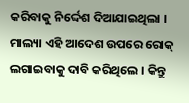କରିବାକୁ ନିର୍ଦ୍ଦେଶ ଦିଆଯାଇଥିଲା । ମାଲ୍ୟା ଏହି ଆଦେଶ ଉପରେ ରୋକ୍ ଲଗାଇବାକୁ ଦାବି କରିଥିଲେ । କିନ୍ତୁ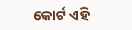କୋର୍ଟ ଏହି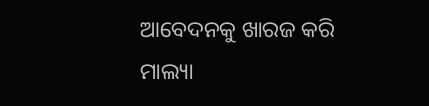ଆବେଦନକୁ ଖାରଜ କରି ମାଲ୍ୟା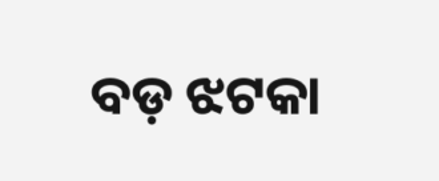ବଡ଼ ଝଟକା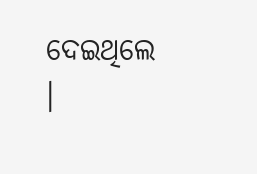ଦେଇଥିଲେ ।